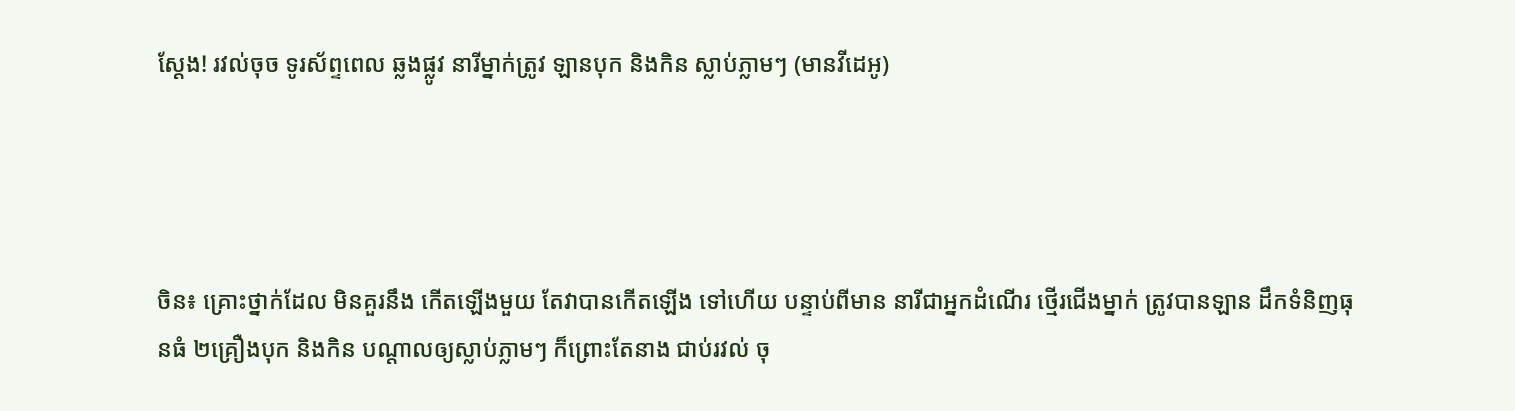ស្តែង! រវល់ចុច ទូរស័ព្ទពេល ឆ្លងផ្លូវ នារីម្នាក់ត្រូវ ឡានបុក និងកិន ស្លាប់ភ្លាមៗ (មានវីដេអូ)




ចិន៖ គ្រោះថ្នាក់ដែល មិនគួរនឹង កើតឡើងមួយ តែវាបានកើតឡើង ទៅហើយ បន្ទាប់ពីមាន នារីជាអ្នកដំណើរ ថ្មើរជើងម្នាក់ ត្រូវបានឡាន ដឹកទំនិញធុនធំ ២គ្រឿងបុក និងកិន បណ្តាលឲ្យស្លាប់ភ្លាមៗ ក៏ព្រោះតែនាង ជាប់រវល់ ចុ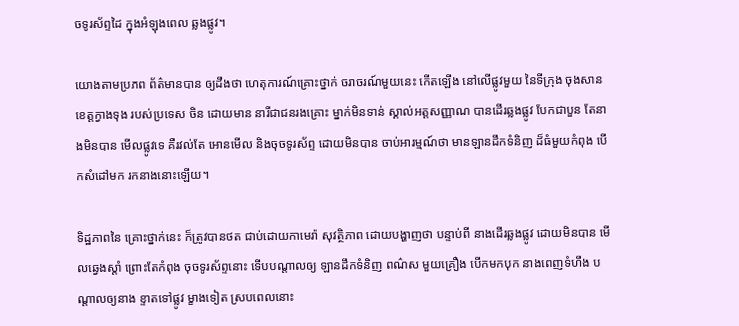ចទូរស័ព្ទដៃ ក្នុងអំឡុងពេល ឆ្លងផ្លូវ។

យោងតាមប្រភព ព័ត៌មានបាន ឲ្យដឹងថា ហេតុការណ៍គ្រោះថ្នាក់ ចរាចរណ៍មួយនេះ កើតឡើង នៅលើផ្លូវមួយ នៃទីក្រុង ចុងសាន ខេត្តក្វាងទុង របស់ប្រទេស ចិន ដោយមាន នារីជាជនរងគ្រោះ ម្នាក់មិនទាន់ ស្គាល់អត្តសញ្ញាណ បានដើរឆ្លងផ្លូវ បែកជាបួន តែនាងមិនបាន មើលផ្លូវទេ គឺរវល់តែ អោនមើល និងចុចទូរស័ព្ទ ដោយមិនបាន ចាប់អារម្មណ៍ថា មានឡានដឹកទំនិញ ដ៏ធំមួយកំពុង បើកសំដៅមក រកនាងនោះឡើយ។

ទិដ្ឋភាពនៃ គ្រោះថ្នាក់នេះ ក៏ត្រូវបានថត ជាប់ដោយកាមេរ៉ា សុវត្ថិភាព ដោយបង្ហាញថា បន្ទាប់ពី នាងដើរឆ្លងផ្លូវ ដោយមិនបាន មើលឆ្វេងស្តាំ ព្រោះតែកំពុង ចុចទូរស័ព្ទនោះ ទើបបណ្តាលឲ្យ ឡានដឹកទំនិញ ពណ៌ស មួយគ្រឿង បើកមកបុក នាងពេញទំហឹង បណ្តាលឲ្យនាង ខ្ទាតទៅផ្លូវ ម្ខាងទៀត ស្របពេលនោះ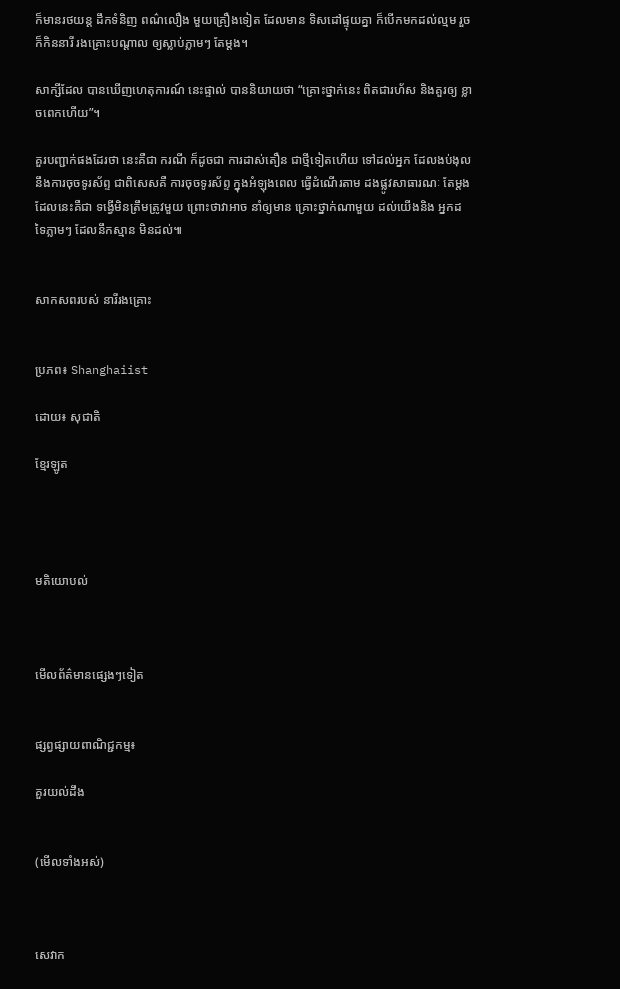ក៏មានរថយន្ត ដឹកទំនិញ ពណ៌លឿង មួយគ្រឿងទៀត ដែលមាន ទិសដៅផ្ទុយគ្នា ក៏បើកមកដល់ល្មម រួចក៏កិននារី រងគ្រោះបណ្តាល ឲ្យស្លាប់ភ្លាមៗ តែម្តង។

សាក្សីដែល បានឃើញហេតុការណ៍ នេះផ្ទាល់ បាននិយាយថា “គ្រោះថ្នាក់នេះ ពិតជារហ័ស និងគួរឲ្យ ខ្លាចពេកហើយ”។

គួរបញ្ជាក់ផងដែរថា នេះគឺជា ករណី ក៏ដូចជា ការដាស់តឿន ជាថ្មីទៀតហើយ ទៅដល់អ្នក ដែលងប់ងុល នឹងការចុចទូរស័ព្ទ ជាពិសេសគឺ ការចុចទូរស័ព្ទ ក្នុងអំឡុងពេល ធ្វើដំណើរតាម ដងផ្លូវសាធារណៈ តែម្តង ដែលនេះគឺជា ទង្វើមិនត្រឹមត្រូវមួយ ព្រោះថាវាអាច នាំឲ្យមាន គ្រោះថ្នាក់ណាមួយ ដល់យើងនិង អ្នកដទៃភ្លាមៗ ដែលនឹកស្មាន មិនដល់៕


សាកសពរបស់ នារីរងគ្រោះ


ប្រភព៖ Shanghaiist

ដោយ៖ សុជាតិ

ខ្មែរឡូត




មតិយោបល់



មើលព័ត៌មានផ្សេងៗទៀត


ផ្សព្វផ្សាយពាណិជ្ជកម្ម៖

គួរយល់ដឹង


(មើលទាំងអស់)



សេវាក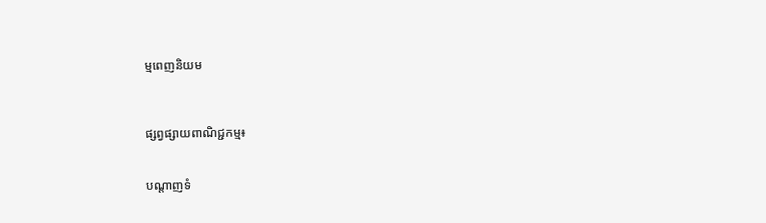ម្មពេញនិយម



ផ្សព្វផ្សាយពាណិជ្ជកម្ម៖


បណ្តាញទំ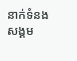នាក់ទំនងសង្គម